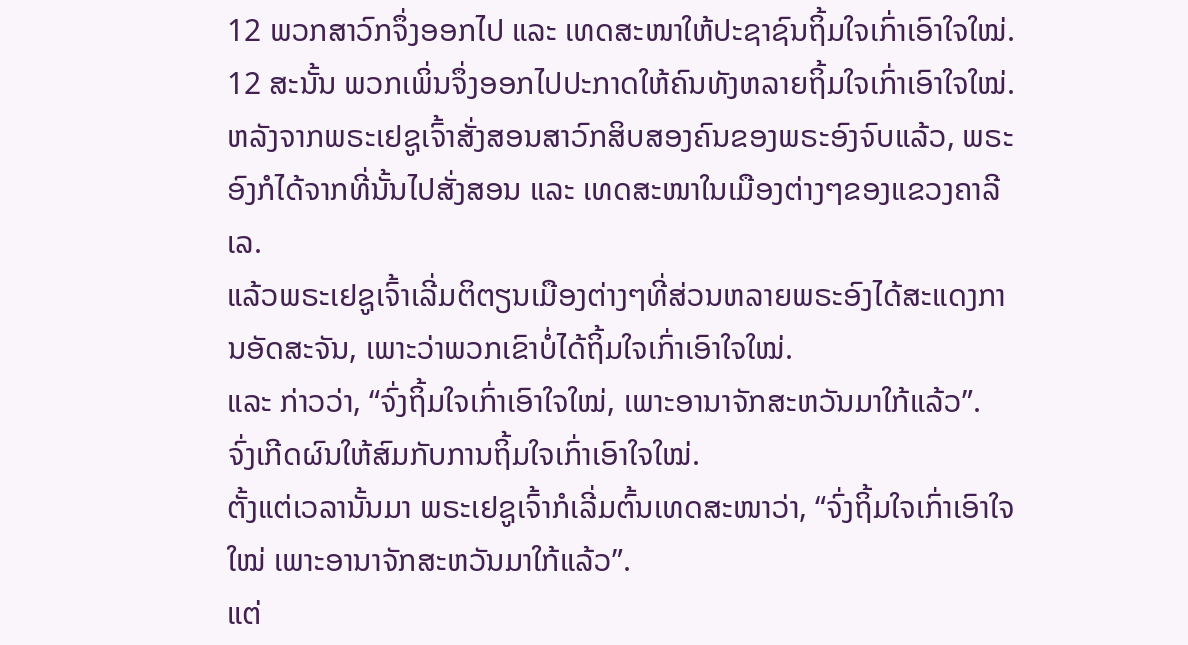12 ພວກສາວົກຈຶ່ງອອກໄປ ແລະ ເທດສະໜາໃຫ້ປະຊາຊົນຖິ້ມໃຈເກົ່າເອົາໃຈໃໝ່.
12 ສະນັ້ນ ພວກເພິ່ນຈຶ່ງອອກໄປປະກາດໃຫ້ຄົນທັງຫລາຍຖິ້ມໃຈເກົ່າເອົາໃຈໃໝ່.
ຫລັງຈາກພຣະເຢຊູເຈົ້າສັ່ງສອນສາວົກສິບສອງຄົນຂອງພຣະອົງຈົບແລ້ວ, ພຣະອົງກໍໄດ້ຈາກທີ່ນັ້ນໄປສັ່ງສອນ ແລະ ເທດສະໜາໃນເມືອງຕ່າງໆຂອງແຂວງຄາລີເລ.
ແລ້ວພຣະເຢຊູເຈົ້າເລີ່ມຕິຕຽນເມືອງຕ່າງໆທີ່ສ່ວນຫລາຍພຣະອົງໄດ້ສະແດງການອັດສະຈັນ, ເພາະວ່າພວກເຂົາບໍ່ໄດ້ຖິ້ມໃຈເກົ່າເອົາໃຈໃໝ່.
ແລະ ກ່າວວ່າ, “ຈົ່ງຖິ້ມໃຈເກົ່າເອົາໃຈໃໝ່, ເພາະອານາຈັກສະຫວັນມາໃກ້ແລ້ວ”.
ຈົ່ງເກີດຜົນໃຫ້ສົມກັບການຖິ້ມໃຈເກົ່າເອົາໃຈໃໝ່.
ຕັ້ງແຕ່ເວລານັ້ນມາ ພຣະເຢຊູເຈົ້າກໍເລີ່ມຕົ້ນເທດສະໜາວ່າ, “ຈົ່ງຖິ້ມໃຈເກົ່າເອົາໃຈໃໝ່ ເພາະອານາຈັກສະຫວັນມາໃກ້ແລ້ວ”.
ແຕ່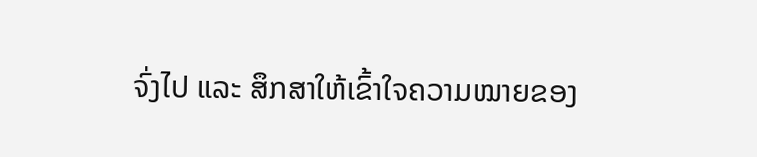ຈົ່ງໄປ ແລະ ສຶກສາໃຫ້ເຂົ້າໃຈຄວາມໝາຍຂອງ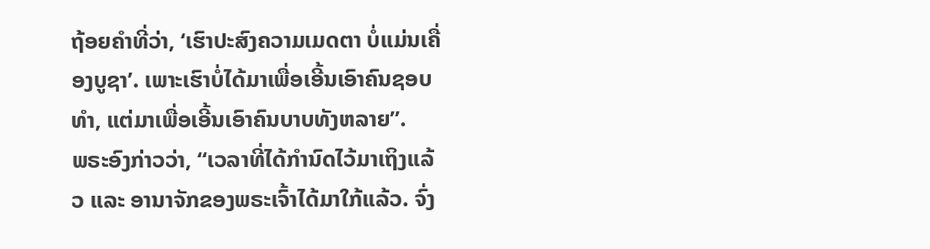ຖ້ອຍຄຳທີ່ວ່າ, ‘ເຮົາປະສົງຄວາມເມດຕາ ບໍ່ແມ່ນເຄື່ອງບູຊາ’. ເພາະເຮົາບໍ່ໄດ້ມາເພື່ອເອີ້ນເອົາຄົນຊອບທຳ, ແຕ່ມາເພື່ອເອີ້ນເອົາຄົນບາບທັງຫລາຍ”.
ພຣະອົງກ່າວວ່າ, “ເວລາທີ່ໄດ້ກຳນົດໄວ້ມາເຖິງແລ້ວ ແລະ ອານາຈັກຂອງພຣະເຈົ້າໄດ້ມາໃກ້ແລ້ວ. ຈົ່ງ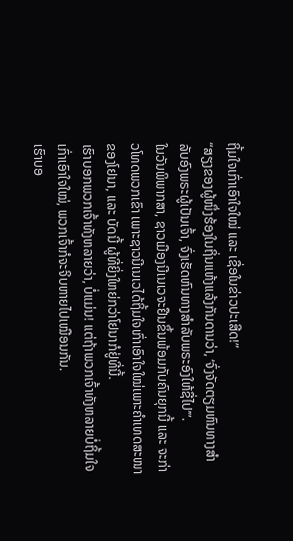ຖິ້ມໃຈເກົ່າເອົາໃຈໃໝ່ ແລະ ເຊື່ອໃນຂ່າວປະເສີດ!”
“ສຽງຂອງຜູ້ໜຶ່ງຮ້ອງໃນຖິ່ນແຫ້ງແລ້ງກັນດານວ່າ, ‘ຈົ່ງຈັດຕຽມຫົນທາງສຳລັບອົງພຣະຜູ້ເປັນເຈົ້າ, ຈົ່ງເຮັດຫົນທາງສຳລັບພຣະອົງໃຫ້ຊື່ໄປ’”.
ໃນວັນພິພາກສາ, ຊາວເມືອງນີເນເວຈະຢືນຂຶ້ນພ້ອມກັບຄົນຍຸກນີ້ ແລະ ຈະກ່າວໂທດພວກເຂົາ ເພາະຊາວນີເນເວໄດ້ຖິ້ມໃຈເກົ່າເອົາໃຈໃໝ່ເພາະຄຳເທດສະໜາຂອງໂຢນາ, ແລະ ບັດນີ້ ຜູ້ທີ່ຍິ່ງໃຫຍ່ກວ່າໂຢນາກໍຢູ່ທີ່ນີ້.
ເຮົາບອກພວກເຈົ້າທັງຫລາຍວ່າ, ບໍ່ແມ່ນ! ແຕ່ຖ້າພວກເຈົ້າທັງຫລາຍບໍ່ຖິ້ມໃຈເກົ່າເອົາໃຈໃໝ່, ພວກເຈົ້າກໍຈະຈິບຫາຍໄປເໝືອນກັນ.
ເຮົາບອ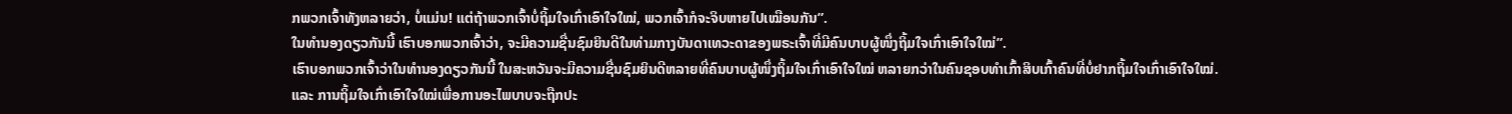ກພວກເຈົ້າທັງຫລາຍວ່າ, ບໍ່ແມ່ນ! ແຕ່ຖ້າພວກເຈົ້າບໍ່ຖິ້ມໃຈເກົ່າເອົາໃຈໃໝ່, ພວກເຈົ້າກໍຈະຈິບຫາຍໄປເໝືອນກັນ”.
ໃນທຳນອງດຽວກັນນີ້ ເຮົາບອກພວກເຈົ້າວ່າ, ຈະມີຄວາມຊື່ນຊົມຍິນດີໃນທ່າມກາງບັນດາເທວະດາຂອງພຣະເຈົ້າທີ່ມີຄົນບາບຜູ້ໜຶ່ງຖິ້ມໃຈເກົ່າເອົາໃຈໃໝ່”.
ເຮົາບອກພວກເຈົ້າວ່າໃນທຳນອງດຽວກັນນີ້ ໃນສະຫວັນຈະມີຄວາມຊື່ນຊົມຍິນດີຫລາຍທີ່ຄົນບາບຜູ້ໜຶ່ງຖິ້ມໃຈເກົ່າເອົາໃຈໃໝ່ ຫລາຍກວ່າໃນຄົນຊອບທຳເກົ້າສິບເກົ້າຄົນທີ່ບໍ່ຢາກຖິ້ມໃຈເກົ່າເອົາໃຈໃໝ່.
ແລະ ການຖິ້ມໃຈເກົ່າເອົາໃຈໃໝ່ເພື່ອການອະໄພບາບຈະຖືກປະ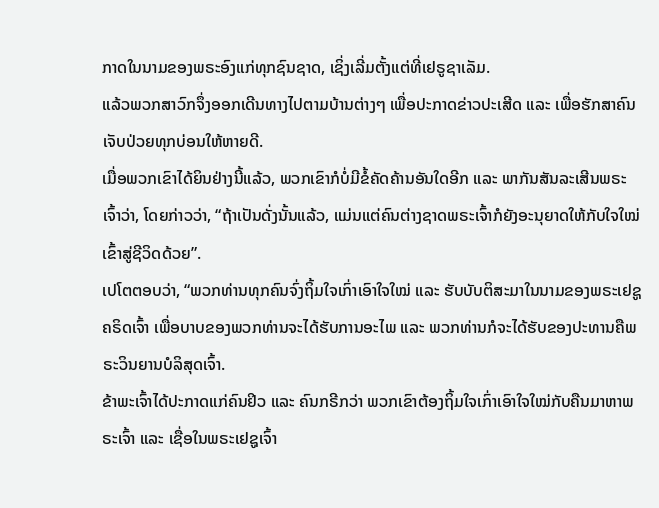ກາດໃນນາມຂອງພຣະອົງແກ່ທຸກຊົນຊາດ, ເຊິ່ງເລີ່ມຕັ້ງແຕ່ທີ່ເຢຣູຊາເລັມ.
ແລ້ວພວກສາວົກຈຶ່ງອອກເດີນທາງໄປຕາມບ້ານຕ່າງໆ ເພື່ອປະກາດຂ່າວປະເສີດ ແລະ ເພື່ອຮັກສາຄົນເຈັບປ່ວຍທຸກບ່ອນໃຫ້ຫາຍດີ.
ເມື່ອພວກເຂົາໄດ້ຍິນຢ່າງນີ້ແລ້ວ, ພວກເຂົາກໍບໍ່ມີຂໍ້ຄັດຄ້ານອັນໃດອີກ ແລະ ພາກັນສັນລະເສີນພຣະເຈົ້າວ່າ, ໂດຍກ່າວວ່າ, “ຖ້າເປັນດັ່ງນັ້ນແລ້ວ, ແມ່ນແຕ່ຄົນຕ່າງຊາດພຣະເຈົ້າກໍຍັງອະນຸຍາດໃຫ້ກັບໃຈໃໝ່ເຂົ້າສູ່ຊີວິດດ້ວຍ”.
ເປໂຕຕອບວ່າ, “ພວກທ່ານທຸກຄົນຈົ່ງຖິ້ມໃຈເກົ່າເອົາໃຈໃໝ່ ແລະ ຮັບບັບຕິສະມາໃນນາມຂອງພຣະເຢຊູຄຣິດເຈົ້າ ເພື່ອບາບຂອງພວກທ່ານຈະໄດ້ຮັບການອະໄພ ແລະ ພວກທ່ານກໍຈະໄດ້ຮັບຂອງປະທານຄືພຣະວິນຍານບໍລິສຸດເຈົ້າ.
ຂ້າພະເຈົ້າໄດ້ປະກາດແກ່ຄົນຢິວ ແລະ ຄົນກຣີກວ່າ ພວກເຂົາຕ້ອງຖິ້ມໃຈເກົ່າເອົາໃຈໃໝ່ກັບຄືນມາຫາພຣະເຈົ້າ ແລະ ເຊື່ອໃນພຣະເຢຊູເຈົ້າ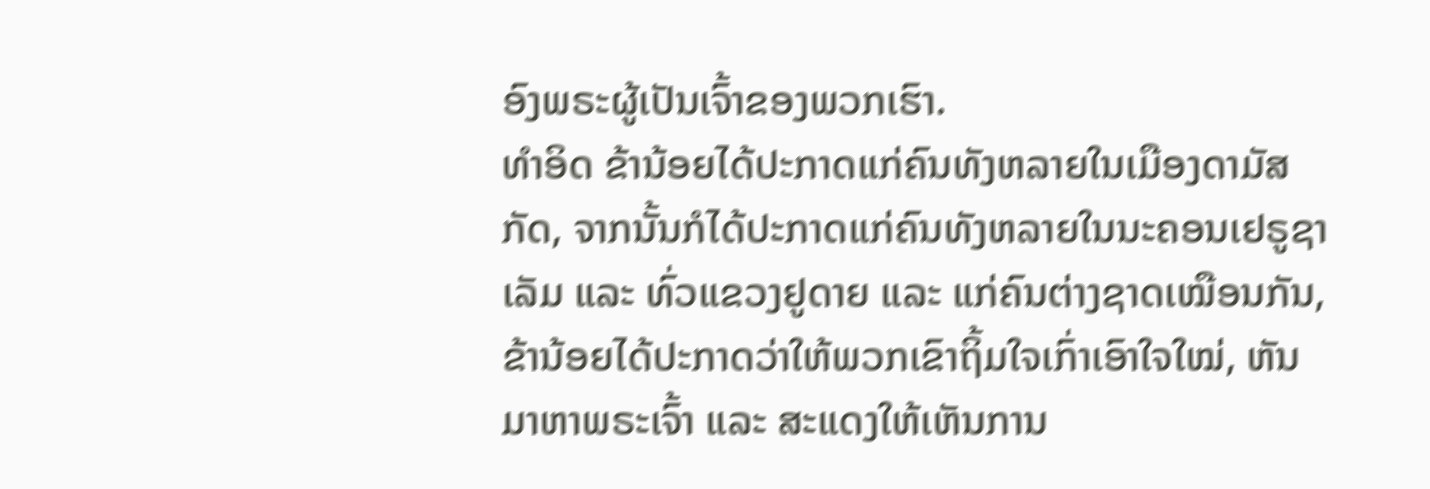ອົງພຣະຜູ້ເປັນເຈົ້າຂອງພວກເຮົາ.
ທຳອິດ ຂ້ານ້ອຍໄດ້ປະກາດແກ່ຄົນທັງຫລາຍໃນເມືອງດາມັສກັດ, ຈາກນັ້ນກໍໄດ້ປະກາດແກ່ຄົນທັງຫລາຍໃນນະຄອນເຢຣູຊາເລັມ ແລະ ທົ່ວແຂວງຢູດາຍ ແລະ ແກ່ຄົນຕ່າງຊາດເໝືອນກັນ, ຂ້ານ້ອຍໄດ້ປະກາດວ່າໃຫ້ພວກເຂົາຖິ້ມໃຈເກົ່າເອົາໃຈໃໝ່, ຫັນມາຫາພຣະເຈົ້າ ແລະ ສະແດງໃຫ້ເຫັນການ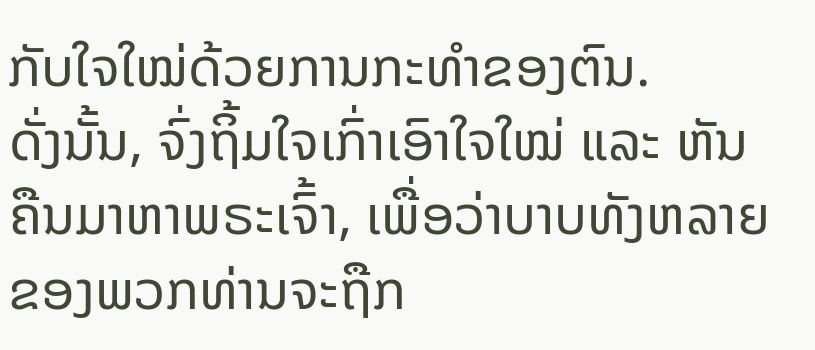ກັບໃຈໃໝ່ດ້ວຍການກະທຳຂອງຕົນ.
ດັ່ງນັ້ນ, ຈົ່ງຖິ້ມໃຈເກົ່າເອົາໃຈໃໝ່ ແລະ ຫັນຄືນມາຫາພຣະເຈົ້າ, ເພື່ອວ່າບາບທັງຫລາຍຂອງພວກທ່ານຈະຖືກ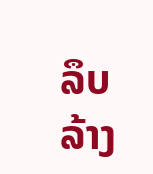ລຶບລ້າງ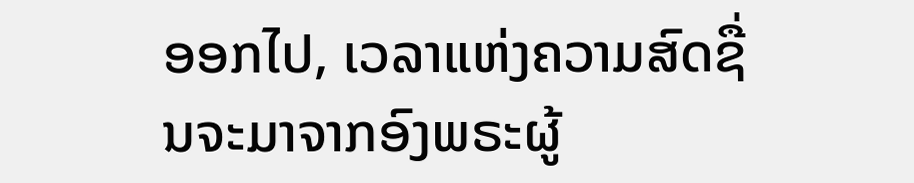ອອກໄປ, ເວລາແຫ່ງຄວາມສົດຊື່ນຈະມາຈາກອົງພຣະຜູ້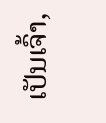ເປັນເຈົ້າ,